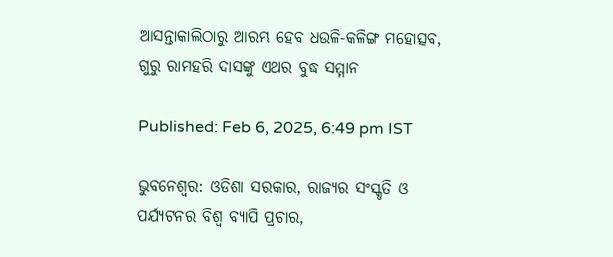ଆସନ୍ତାକାଲିଠାରୁ ଆରମ୍ଭ ହେବ ଧଉଳି-କଳିଙ୍ଗ ମହୋତ୍ସବ, ଗୁରୁ ରାମହରି ଦାସଙ୍କୁ ଏଥର ବୁଦ୍ଧ ସମ୍ମାନ

Published: Feb 6, 2025, 6:49 pm IST

ଭୁବନେଶ୍ବର: ଓଡିଶା ସରକାର, ରାଜ୍ୟର ସଂସ୍କୃତି ଓ ପର୍ଯ୍ୟଟନର ବିଶ୍ଵ ବ୍ୟାପି ପ୍ରଚାର,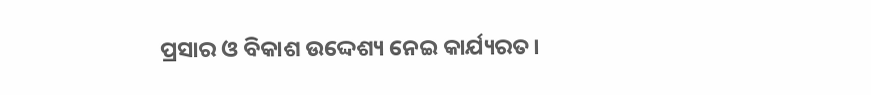ପ୍ରସାର ଓ ବିକାଶ ଉଦ୍ଦେଶ୍ୟ ନେଇ କାର୍ଯ୍ୟରତ।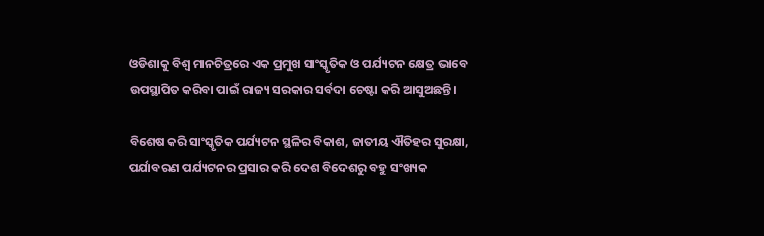ଓଡିଶାକୁ ବିଶ୍ଵ ମାନଚିତ୍ରରେ ଏକ ପ୍ରମୁଖ ସାଂସ୍କୃତିକ ଓ ପର୍ଯ୍ୟଟନ କ୍ଷେତ୍ର ଭାବେ ଉପସ୍ଥାପିତ କରିବା ପାଇଁ ରାଜ୍ୟ ସରକାର ସର୍ବଦା ଚେଷ୍ଟା କରି ଆସୁଅଛନ୍ତି।

ବିଶେଷ କରି ସାଂସ୍କୃତିକ ପର୍ଯ୍ୟଟନ ସ୍ଥଳିର ବିକାଶ, ଜାତୀୟ ଐତିହର ସୁରକ୍ଷା, ପର୍ଯାବରଣ ପର୍ଯ୍ୟଟନର ପ୍ରସାର କରି ଦେଶ ବିଦେଶରୁ ବହୁ ସଂଖ୍ୟକ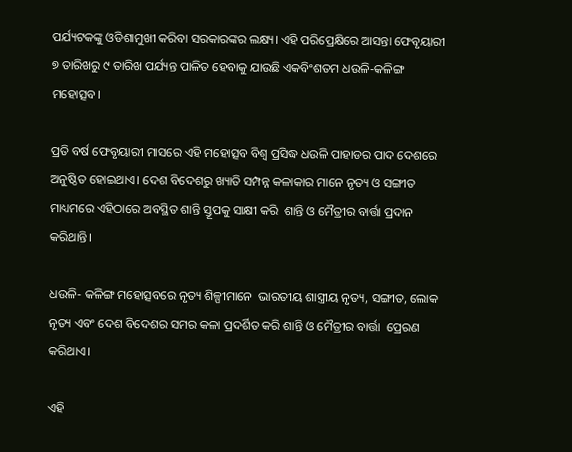ପର୍ଯ୍ୟଟକଙ୍କୁ ଓଡିଶାମୁଖୀ କରିବା ସରକାରଙ୍କର ଲକ୍ଷ୍ୟ। ଏହି ପରିପ୍ରେକ୍ଷିରେ ଆସନ୍ତା ଫେବୃୟାରୀ ୭ ତାରିଖରୁ ୯ ତାରିଖ ପର୍ଯ୍ୟନ୍ତ ପାଳିତ ହେବାକୁ ଯାଉଛି ଏକବିଂଶତମ ଧଉଳି-କଳିଙ୍ଗ ମହୋତ୍ସବ।

ପ୍ରତି ବର୍ଷ ଫେବୃୟାରୀ ମାସରେ ଏହି ମହୋତ୍ସବ ବିଶ୍ଵ ପ୍ରସିଦ୍ଧ ଧଉଳି ପାହାଡର ପାଦ ଦେଶରେ ଅନୁଷ୍ଠିତ ହୋଇଥାଏ। ଦେଶ ବିଦେଶରୁ ଖ୍ୟାତି ସମ୍ପନ୍ନ କଳାକାର ମାନେ ନୃତ୍ୟ ଓ ସଙ୍ଗୀତ ମାଧ୍ୟମରେ ଏହିଠାରେ ଅବସ୍ଥିତ ଶାନ୍ତି ସ୍ତୂପକୁ ସାକ୍ଷୀ କରି  ଶାନ୍ତି ଓ ମୈତ୍ରୀର ବାର୍ତ୍ତା ପ୍ରଦାନ କରିଥାନ୍ତି।

ଧଉଳି- କଳିଙ୍ଗ ମହୋତ୍ସବରେ ନୃତ୍ୟ ଶିଳ୍ପୀମାନେ  ଭାରତୀୟ ଶାସ୍ତ୍ରୀୟ ନୃତ୍ୟ, ସଙ୍ଗୀତ, ଲୋକ ନୃତ୍ୟ ଏବଂ ଦେଶ ବିଦେଶର ସମର କଳା ପ୍ରଦର୍ଶିତ କରି ଶାନ୍ତି ଓ ମୈତ୍ରୀର ବାର୍ତ୍ତା  ପ୍ରେରଣ କରିଥାଏ।

ଏହି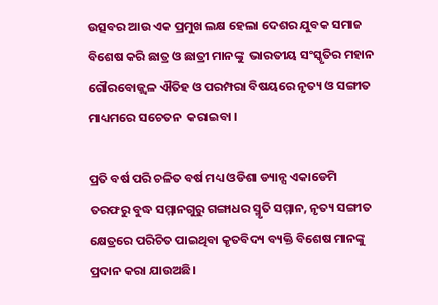ଉତ୍ସବର ଆଉ ଏକ ପ୍ରମୁଖ ଲକ୍ଷ ହେଲା ଦେଶର ଯୁବକ ସମାଜ  ବିଶେଷ କରି ଛାତ୍ର ଓ ଛାତ୍ରୀ ମାନଙ୍କୁ  ଭାରତୀୟ ସଂସ୍କୃତିର ମହାନ ଗୌରବୋଜ୍ଜ୍ଵଳ ଐତିହ ଓ ପରମ୍ପରା ବିଷୟରେ ନୃତ୍ୟ ଓ ସଙ୍ଗୀତ ମାଧ୍ୟମରେ ସଚେତନ  କରାଇବା ।

ପ୍ରତି ବର୍ଷ ପରି ଚଳିତ ବର୍ଷ ମଧ୍ୟ ଓଡିଶା ଡ୍ୟାନ୍ସ ଏକାଡେମି ତରଫରୁ ବୁଦ୍ଧ ସମ୍ମାନଗୁରୁ ଗଙ୍ଗାଧର ସ୍ମୃତି ସମ୍ମାନ, ନୃତ୍ୟ ସଙ୍ଗୀତ କ୍ଷେତ୍ରରେ ପରିଚିତ ପାଇଥିବା କୃତବିଦ୍ୟ ବ୍ୟକ୍ତି ବିଶେଷ ମାନଙ୍କୁ ପ୍ରଦାନ କରା ଯାଉଅଛି।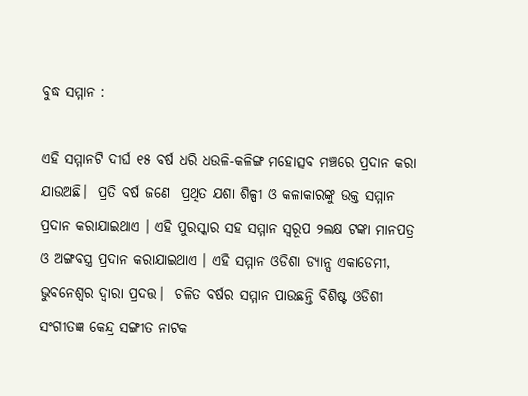ବୁଦ୍ଧ ସମ୍ମାନ :

ଏହି ସମ୍ମାନଟି ଦୀର୍ଘ ୧୫ ବର୍ଷ ଧରି ଧଉଳି-କଳିଙ୍ଗ ମହୋତ୍ସବ ମଞ୍ଚରେ ପ୍ରଦାନ କରା ଯାଉଅଛି।  ପ୍ରତି ବର୍ଷ ଜଣେ  ପ୍ରଥିତ ଯଶା ଶିଳ୍ପୀ ଓ କଳାକାରଙ୍କୁ ଉକ୍ତ ସମ୍ମାନ ପ୍ରଦାନ କରାଯାଇଥାଏ । ଏହି ପୁରସ୍କାର ସହ ସମ୍ମାନ ସ୍ୱରୂପ ୨ଲକ୍ଷ ଟଙ୍କା ମାନପତ୍ର ଓ ଅଙ୍ଗବସ୍ତ୍ର ପ୍ରଦାନ କରାଯାଇଥାଏ । ଏହି ସମ୍ମାନ ଓଡିଶା ଡ୍ୟାନ୍ସ ଏକାଡେମୀ, ଭୁବନେଶ୍ଵର ଦ୍ଵାରା ପ୍ରଦତ୍ତ।  ଚଳିତ ବର୍ଷର ସମ୍ମାନ ପାଉଛନ୍ତି ବିଶିଷ୍ଟ ଓଡିଶୀ ସଂଗୀତଜ୍ଞ କେନ୍ଦ୍ର ସଙ୍ଗୀତ ନାଟକ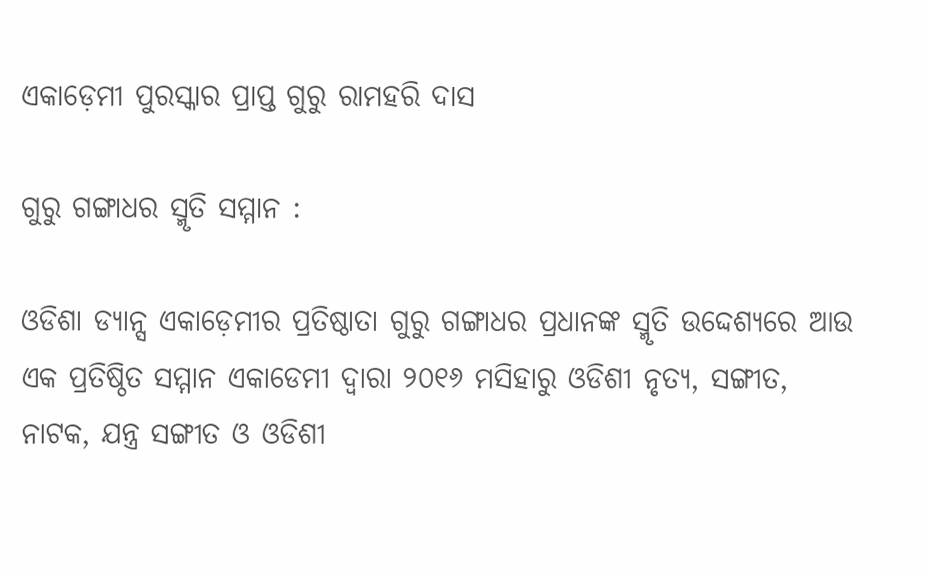ଏକାଡ଼େମୀ ପୁରସ୍କାର ପ୍ରାପ୍ତ ଗୁରୁ ରାମହରି ଦାସ

ଗୁରୁ ଗଙ୍ଗାଧର ସ୍ମୃତି ସମ୍ମାନ :

ଓଡିଶା ଡ୍ୟାନ୍ସ ଏକାଡ଼େମୀର ପ୍ରତିଷ୍ଠାତା ଗୁରୁ ଗଙ୍ଗାଧର ପ୍ରଧାନଙ୍କ ସ୍ମୃତି ଉଦ୍ଦେଶ୍ୟରେ ଆଉ ଏକ ପ୍ରତିଷ୍ଠିତ ସମ୍ମାନ ଏକାଡେମୀ ଦ୍ଵାରା ୨୦୧୬ ମସିହାରୁ ଓଡିଶୀ ନୃତ୍ୟ, ସଙ୍ଗୀତ, ନାଟକ, ଯନ୍ତ୍ର ସଙ୍ଗୀତ ଓ ଓଡିଶୀ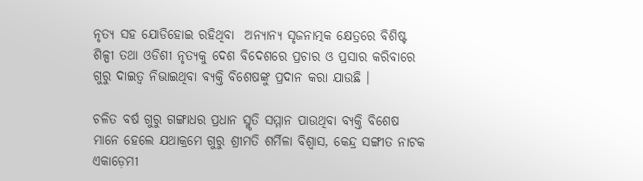ନୃତ୍ୟ ସହ ଯୋଡିହୋଇ ରହିଥିବା  ଅନ୍ୟାନ୍ୟ ସୃଜନାତ୍ମକ କ୍ଷେତ୍ରରେ ବିଶିଷ୍ଟ ଶିଳ୍ପୀ ତଥା ଓଡିଶୀ ନୃତ୍ୟକୁ ଦେଶ ବିଦେଶରେ ପ୍ରଚାର ଓ ପ୍ରସାର କରିବାରେ ଗୁରୁ ଦାଇତ୍ଵ ନିଭାଇଥିବା ବ୍ୟକ୍ତି ବିଶେଷଙ୍କୁ ପ୍ରଦାନ କରା ଯାଉଛି ।

ଚଳିତ ବର୍ଷ ଗୁରୁ ଗଙ୍ଗାଧର ପ୍ରଧାନ ସ୍ମୃତି ସମ୍ମାନ ପାଉଥିବା ବ୍ୟକ୍ତି ବିଶେଷ ମାନେ ହେଲେ ଯଥାକ୍ରମେ ଗୁରୁ ଶ୍ରୀମତି ଶର୍ମିଳା ବିଶ୍ଵାସ, କେନ୍ଦ୍ର ସଙ୍ଗୀତ ନାଟକ ଏକାଡ଼େମୀ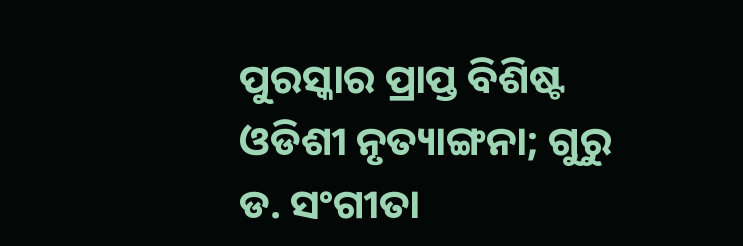ପୁରସ୍କାର ପ୍ରାପ୍ତ ବିଶିଷ୍ଟ ଓଡିଶୀ ନୃତ୍ୟାଙ୍ଗନା; ଗୁରୁ ଡ. ସଂଗୀତା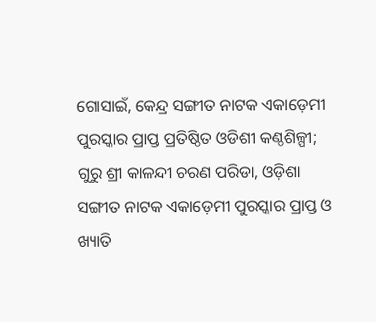ଗୋସାଇଁ, କେନ୍ଦ୍ର ସଙ୍ଗୀତ ନାଟକ ଏକାଡ଼େମୀ ପୁରସ୍କାର ପ୍ରାପ୍ତ ପ୍ରତିଷ୍ଠିତ ଓଡିଶୀ କଣ୍ଠଶିଳ୍ପୀ; ଗୁରୁ ଶ୍ରୀ କାଳନ୍ଦୀ ଚରଣ ପରିଡା, ଓଡ଼ିଶା ସଙ୍ଗୀତ ନାଟକ ଏକାଡ଼େମୀ ପୁରସ୍କାର ପ୍ରାପ୍ତ ଓ ଖ୍ୟାତି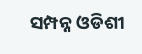ସମ୍ପନ୍ନ ଓଡିଶୀ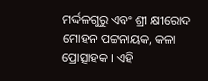ମର୍ଦ୍ଦଳଗୁରୁ ଏବଂ ଶ୍ରୀ କ୍ଷୀରୋଦ ମୋହନ ପଟ୍ଟନାୟକ, କଳା ପ୍ରୋତ୍ସାହକ । ଏହି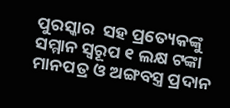ପୁରସ୍କାର  ସହ ପ୍ରତ୍ୟେକଙ୍କୁ ସମ୍ମାନ ସ୍ୱରୂପ ୧ ଲକ୍ଷ ଟଙ୍କା ମାନପତ୍ର ଓ ଅଙ୍ଗବସ୍ତ୍ର ପ୍ରଦାନ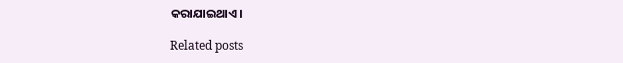କରାଯାଇଥାଏ।

Related posts